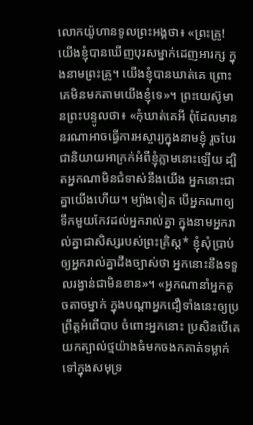លោកយ៉ូហានទូលព្រះអង្គថា៖ «ព្រះគ្រូ! យើងខ្ញុំបានឃើញបុរសម្នាក់ដេញអារក្ស ក្នុងនាមព្រះគ្រូ។ យើងខ្ញុំបានឃាត់គេ ព្រោះគេមិនមកតាមយើងខ្ញុំទេ»។ ព្រះយេស៊ូមានព្រះបន្ទូលថា៖ «កុំឃាត់គេអី ពុំដែលមាននរណាអាចធ្វើការអស្ចារ្យក្នុងនាមខ្ញុំ រួចបែរជានិយាយអាក្រក់អំពីខ្ញុំភ្លាមនោះឡើយ ដ្បិតអ្នកណាមិនជំទាស់នឹងយើង អ្នកនោះជាគ្នាយើងហើយ។ ម្យ៉ាងទៀត បើអ្នកណាឲ្យទឹកមួយកែវដល់អ្នករាល់គ្នា ក្នុងនាមអ្នករាល់គ្នាជាសិស្សរបស់ព្រះគ្រិស្ត* ខ្ញុំសុំប្រាប់ឲ្យអ្នករាល់គ្នាដឹងច្បាស់ថា អ្នកនោះនឹងទទួលរង្វាន់ជាមិនខាន»។ «អ្នកណានាំអ្នកតូចតាចម្នាក់ ក្នុងបណ្ដាអ្នកជឿទាំងនេះឲ្យប្រព្រឹត្តអំពើបាប ចំពោះអ្នកនោះ ប្រសិនបើគេយកត្បាល់ថ្មយ៉ាងធំមកចងកគាត់ទម្លាក់ទៅក្នុងសមុទ្រ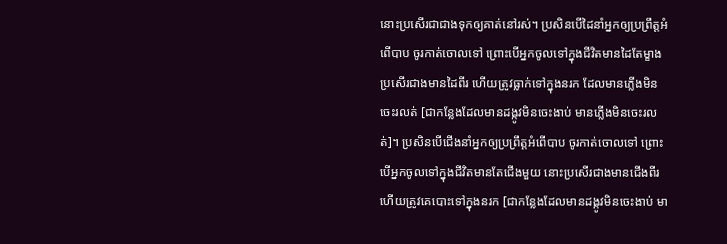នោះប្រសើរជាជាងទុកឲ្យគាត់នៅរស់។ ប្រសិនបើដៃនាំអ្នកឲ្យប្រព្រឹត្តអំពើបាប ចូរកាត់ចោលទៅ ព្រោះបើអ្នកចូលទៅក្នុងជីវិតមានដៃតែម្ខាង ប្រសើរជាងមានដៃពីរ ហើយត្រូវធ្លាក់ទៅក្នុងនរក ដែលមានភ្លើងមិនចេះរលត់ [ជាកន្លែងដែលមានដង្កូវមិនចេះងាប់ មានភ្លើងមិនចេះរលត់]។ ប្រសិនបើជើងនាំអ្នកឲ្យប្រព្រឹត្តអំពើបាប ចូរកាត់ចោលទៅ ព្រោះបើអ្នកចូលទៅក្នុងជីវិតមានតែជើងមួយ នោះប្រសើរជាងមានជើងពីរ ហើយត្រូវគេបោះទៅក្នុងនរក [ជាកន្លែងដែលមានដង្កូវមិនចេះងាប់ មា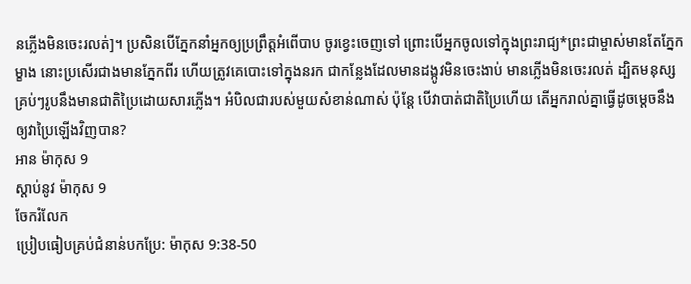នភ្លើងមិនចេះរលត់]។ ប្រសិនបើភ្នែកនាំអ្នកឲ្យប្រព្រឹត្តអំពើបាប ចូរខ្វេះចេញទៅ ព្រោះបើអ្នកចូលទៅក្នុងព្រះរាជ្យ*ព្រះជាម្ចាស់មានតែភ្នែកម្ខាង នោះប្រសើរជាងមានភ្នែកពីរ ហើយត្រូវគេបោះទៅក្នុងនរក ជាកន្លែងដែលមានដង្កូវមិនចេះងាប់ មានភ្លើងមិនចេះរលត់ ដ្បិតមនុស្សគ្រប់ៗរូបនឹងមានជាតិប្រៃដោយសារភ្លើង។ អំបិលជារបស់មួយសំខាន់ណាស់ ប៉ុន្តែ បើវាបាត់ជាតិប្រៃហើយ តើអ្នករាល់គ្នាធ្វើដូចម្ដេចនឹងឲ្យវាប្រៃឡើងវិញបាន?
អាន ម៉ាកុស 9
ស្ដាប់នូវ ម៉ាកុស 9
ចែករំលែក
ប្រៀបធៀបគ្រប់ជំនាន់បកប្រែ: ម៉ាកុស 9:38-50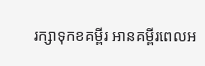រក្សាទុកខគម្ពីរ អានគម្ពីរពេលអ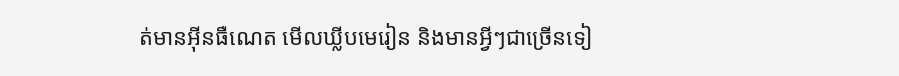ត់មានអ៊ីនធឺណេត មើលឃ្លីបមេរៀន និងមានអ្វីៗជាច្រើនទៀ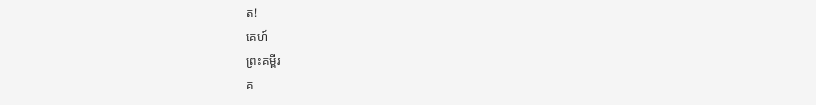ត!
គេហ៍
ព្រះគម្ពីរ
គ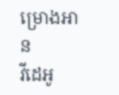ម្រោងអាន
វីដេអូ